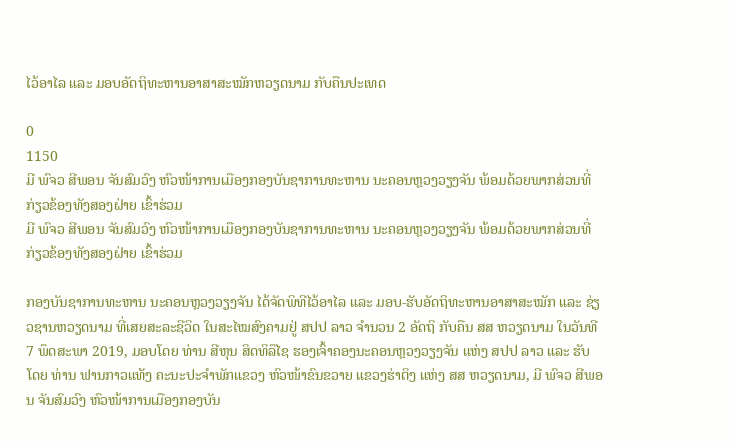ໄວ້ອາໄລ ແລະ ມອບອັດຖິທະຫານອາສາສະໝັກຫວຽດນາມ ກັບຄືນປະເທດ

0
1150
ມີ ພົຈວ ສີພອນ ຈັນສົມວົງ ຫົວໜ້າການເມືອງກອງບັນຊາການທະຫານ ນະຄອນຫຼວງວຽງຈັນ ພ້ອມດ້ວຍພາກສ່ວນທີ່ກ່ຽວຂ້ອງທັງສອງຝ່າຍ ເຂົ້າຮ່ວມ
ມີ ພົຈວ ສີພອນ ຈັນສົມວົງ ຫົວໜ້າການເມືອງກອງບັນຊາການທະຫານ ນະຄອນຫຼວງວຽງຈັນ ພ້ອມດ້ວຍພາກສ່ວນທີ່ກ່ຽວຂ້ອງທັງສອງຝ່າຍ ເຂົ້າຮ່ວມ

ກອງບັນຊາການທະຫານ ນະຄອນຫຼວງວຽງຈັນ ໄດ້ຈັດພິທີໄວ້ອາໄລ ແລະ ມອບ-ຮັບອັດຖິທະຫານອາສາສະໝັກ ແລະ ຊ່ຽວຊານຫວຽດນາມ ທີ່ເສຍສະລະຊີວິດ ໃນສະໄໝສົງຄາມຢູ່ ສປປ ລາວ ຈໍານວນ 2 ອັດຖິ ກັບຄືນ ສສ ຫວຽດນາມ ໃນວັນທີ 7 ພຶດສະພາ 2019, ມອບໂດຍ ທ່ານ ສີຫຸນ ສິດທິລືໄຊ ຮອງເຈົ້າຄອງນະຄອນຫຼວງວຽງຈັນ ແຫ່ງ ສປປ ລາວ ແລະ ຮັບໂດຍ ທ່ານ ຟານກາວແທັງ ຄະນະປະຈໍາພັກແຂວງ ຫົວໜ້າຂົນຂວາຍ ແຂວງຮ່າຕິງ ແຫ່ງ ສສ ຫວຽດນາມ, ມີ ພົຈວ ສີພອນ ຈັນສົມວົງ ຫົວໜ້າການເມືອງກອງບັນ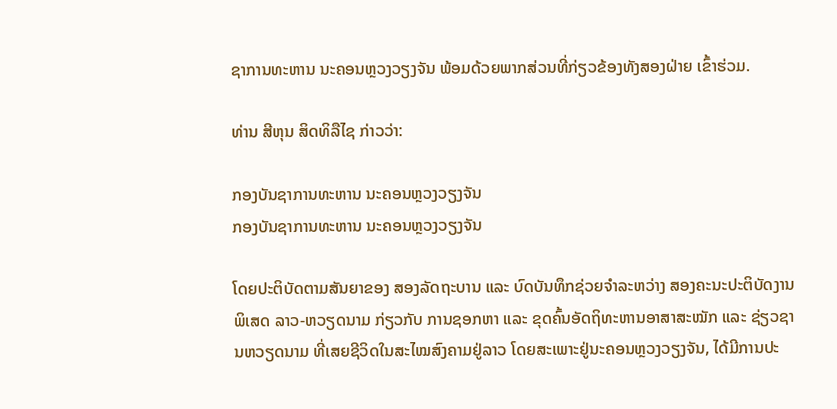ຊາການທະຫານ ນະຄອນຫຼວງວຽງຈັນ ພ້ອມດ້ວຍພາກສ່ວນທີ່ກ່ຽວຂ້ອງທັງສອງຝ່າຍ ເຂົ້າຮ່ວມ.

ທ່ານ ສີຫຸນ ສິດທິລືໄຊ ກ່າວວ່າ:

ກອງບັນຊາການທະຫານ ນະຄອນຫຼວງວຽງຈັນ
ກອງບັນຊາການທະຫານ ນະຄອນຫຼວງວຽງຈັນ

ໂດຍປະຕິບັດຕາມສັນຍາຂອງ ສອງລັດຖະບານ ແລະ ບົດບັນທຶກຊ່ວຍຈໍາລະຫວ່າງ ສອງຄະນະປະຕິບັດງານພິເສດ ລາວ-ຫວຽດນາມ ກ່ຽວກັບ ການຊອກຫາ ແລະ ຂຸດຄົ້ນອັດຖິທະຫານອາສາສະໝັກ ແລະ ຊ່ຽວຊານຫວຽດນາມ ທີ່ເສຍຊີວິດໃນສະໄໝສົງຄາມຢູ່ລາວ ໂດຍສະເພາະຢູ່ນະຄອນຫຼວງວຽງຈັນ, ໄດ້ມີການປະ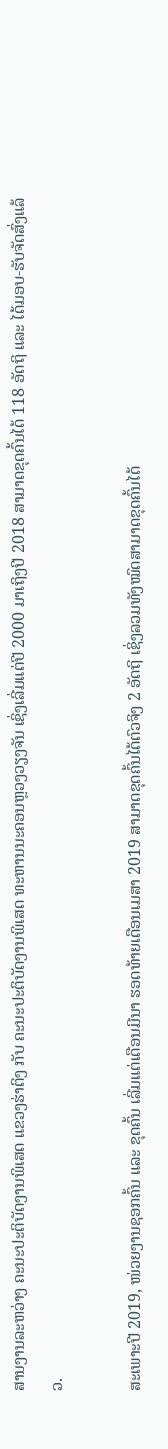ສານງານລະຫວ່າງ ຄະນະປະຕິບັດງານພິເສດ ແຂວງຮ່າຕິງ ກັບ ຄະນະປະຕິບັດງານພິເສດ ທະຫານນະຄອນຫຼວງວຽງຈັນ ເຊິ່ງເລີ່ມແຕ່ປີ 2000 ມາເຖິງປີ 2018 ສາມາດຂຸດຄົ້ນໄດ້ 118 ອັດຖິ ແລະ ໄດ້ມອບ-ຮັບຈັດສົ່ງແລ້ວ.

ສະເພາະປີ 2019, ໜ່ວຍງານຊອກຄົ້ນ ແລະ ຂຸດຄົ້ນ ເລີ່ມແຕ່ເດືອນມີນາ ຮອດທ້າຍເດືອນເມສາ 2019 ສາມາດຂຸດຄົ້ນໄດ້ຕົວຈິງ 2 ອັດຖິ ເຊິ່ງລວມທັງໝົດສາມາດຂຸດຄົ້ນໄດ້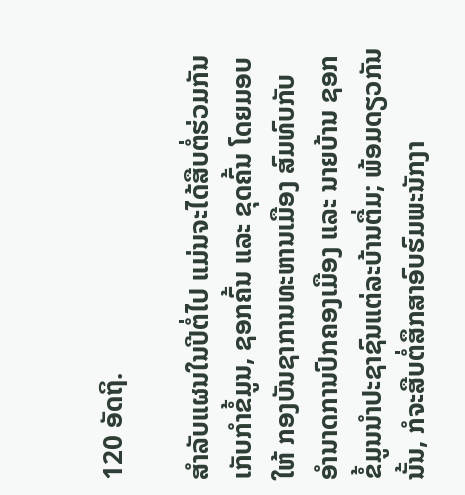120 ອັດຖິ.

ສໍາລັບແຜນໃນປີຕໍ່ໄປ ແມ່ນຈະໄດ້ສືບຕໍ່ຮ່ວມກັນເກັບກໍາຂໍ້ມູນ, ຊອກຄົ້ນ ແລະ ຂຸດຄົ້ນ ໂດຍມອບໃຫ້ ກອງບັນຊາການທະຫານເມືອງ ສົມທົບກັບ ອໍານາດການປົກຄອງເມືອງ ແລະ ນາຍບ້ານ ຊອກຂໍ້ມູນນໍາປະຊາຊົນແຕ່ລະບ້ານຕື່ມ; ພ້ອມດຽວກັນນັ້ນ, ກໍຈະສືບຕໍ່ສຶກສາອົບຮົມພະນັກງາ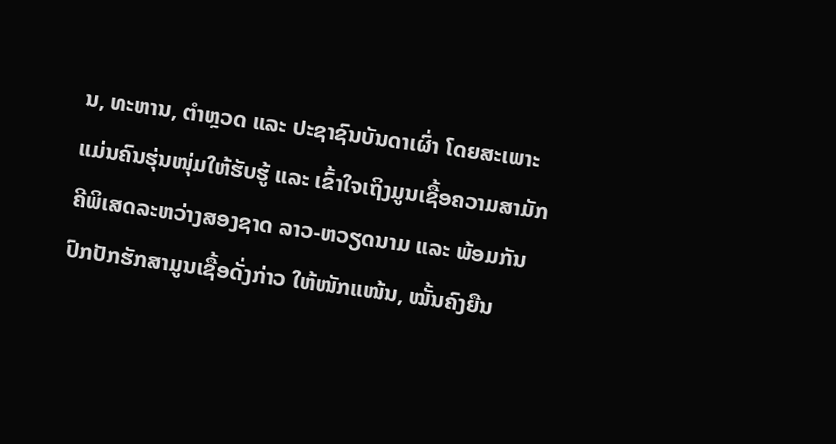ນ, ທະຫານ, ຕໍາຫຼວດ ແລະ ປະຊາຊົນບັນດາເຜົ່າ ໂດຍສະເພາະ ແມ່ນຄົນຮຸ່ນໜຸ່ມໃຫ້ຮັບຮູ້ ແລະ ເຂົ້າໃຈເຖິງມູນເຊື້ອຄວາມສາມັກຄີພິເສດລະຫວ່າງສອງຊາດ ລາວ-ຫວຽດນາມ ແລະ ພ້ອມກັນປົກປັກຮັກສາມູນເຊື້ອດັ່ງກ່າວ ໃຫ້ໜັກແໜ້ນ, ໝັ້ນຄົງຍືນ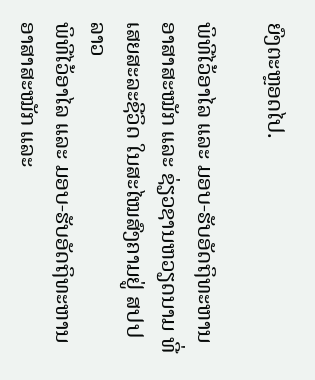ຍົງຕະຫຼອດໄປ.

ພິທີໄວ້ອາໄລ ແລະ ມອບ-ຮັບອັດຖິທະຫານອາສາສະໝັກ ແລະ ຊ່ຽວຊານຫວຽດນາມ ທີ່ເສຍສະລະຊີວິດ ໃນສະໄໝສົງຄາມຢູ່ ສປປ ລາວ
ພິທີໄວ້ອາໄລ ແລະ ມອບ-ຮັບອັດຖິທະຫານອາສາສະໝັກ ແລະ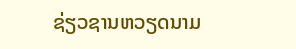ຊ່ຽວຊານຫວຽດນາມ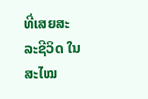ທີ່ເສຍສະລະຊີວິດ ໃນສະໄໝ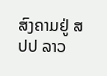ສົງຄາມຢູ່ ສປປ ລາວ